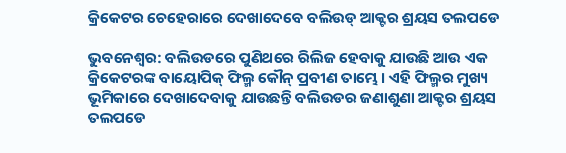କ୍ରିକେଟର ଚେହେରାରେ ଦେଖାଦେବେ ବଲିଉଡ୍ ଆକ୍ଟର ଶ୍ରୟସ ତଲପଡେ

ଭୁବନେଶ୍ୱର: ବଲିଉଡରେ ପୁଣିଥରେ ରିଲିଜ ହେବାକୁ ଯାଉଛି ଆଉ ଏକ କ୍ରିକେଟରଙ୍କ ବାୟୋପିକ୍ ଫିଲ୍ମ କୌନ୍ ପ୍ରବୀଣ ତାମ୍ଭେ । ଏହି ଫିଲ୍ମର ମୁଖ୍ୟ ଭୂମିକାରେ ଦେଖାଦେବାକୁ ଯାଉଛନ୍ତି ବଲିଉଡର ଜଣାଶୁଣା ଆକ୍ଟର ଶ୍ରୟସ ତଲପଡେ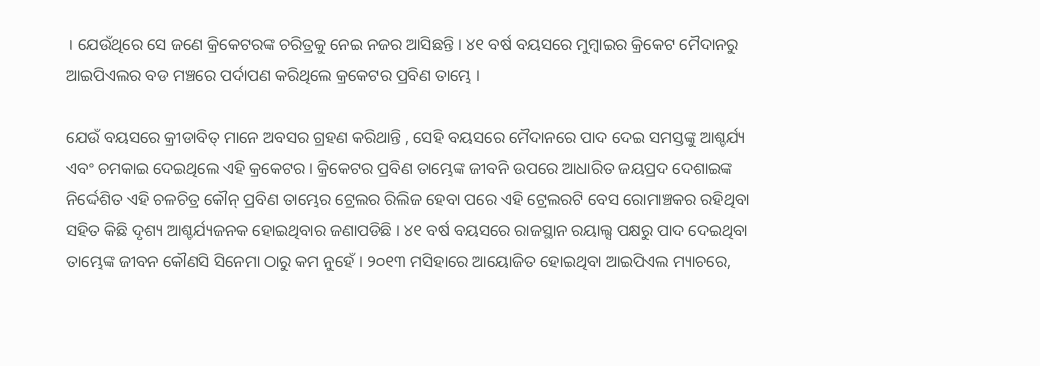। ଯେଉଁଥିରେ ସେ ଜଣେ କ୍ରିକେଟରଙ୍କ ଚରିତ୍ରକୁ ନେଇ ନଜର ଆସିଛନ୍ତି । ୪୧ ବର୍ଷ ବୟସରେ ମୁମ୍ବାଇର କ୍ରିକେଟ ମୈଦାନରୁ ଆଇପିଏଲର ବଡ ମଞ୍ଚରେ ପର୍ଦାପଣ କରିଥିଲେ କ୍ରକେଟର ପ୍ରବିଣ ତାମ୍ଭେ ।

ଯେଉଁ ବୟସରେ କ୍ରୀଡାବିତ୍ ମାନେ ଅବସର ଗ୍ରହଣ କରିଥାନ୍ତି , ସେହି ବୟସରେ ମୈଦାନରେ ପାଦ ଦେଇ ସମସ୍ତଙ୍କୁ ଆଶ୍ଚର୍ଯ୍ୟ ଏବଂ ଚମକାଇ ଦେଇଥିଲେ ଏହି କ୍ରକେଟର । କ୍ରିକେଟର ପ୍ରବିଣ ତାମ୍ଭେଙ୍କ ଜୀବନି ଉପରେ ଆଧାରିତ ଜୟପ୍ରଦ ଦେଶାଇଙ୍କ ନିର୍ଦ୍ଦେଶିତ ଏହି ଚଳଚିତ୍ର କୌନ୍ ପ୍ରବିଣ ତାମ୍ଭେର ଟ୍ରେଲର ରିଲିଜ ହେବା ପରେ ଏହି ଟ୍ରେଲରଟି ବେସ ରୋମାଞ୍ଚକର ରହିଥିବା ସହିତ କିଛି ଦୃଶ୍ୟ ଆଶ୍ଚର୍ଯ୍ୟଜନକ ହୋଇଥିବାର ଜଣାପଡିଛି । ୪୧ ବର୍ଷ ବୟସରେ ରାଜସ୍ଥାନ ରୟାଲ୍ସ ପକ୍ଷରୁ ପାଦ ଦେଇଥିବା ତାମ୍ଭେଙ୍କ ଜୀବନ କୌଣସି ସିନେମା ଠାରୁ କମ ନୁହେଁ । ୨୦୧୩ ମସିହାରେ ଆୟୋଜିତ ହୋଇଥିବା ଆଇପିଏଲ ମ୍ୟାଚରେ,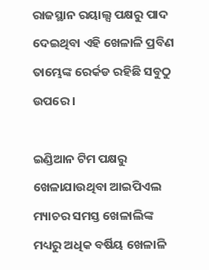ରାଜସ୍ଥାନ ରୟାଲ୍ସ ପକ୍ଷରୁ ପାଦ ଦେଇଥିବା ଏହି ଖେଳାଳି ପ୍ରବିଣ ତାମ୍ଭେଙ୍କ ରେର୍କଡ ରହିଛି ସବୁଠୁ ଉପରେ ।

ଇଣ୍ଡିଆନ ଟିମ ପକ୍ଷରୁ ଖେଳାଯାଉଥିବା ଆଇପିଏଲ ମ୍ୟାଚର ସମସ୍ତ ଖେଳାଲିଙ୍କ ମଧ୍ୟରୁ ଅଧିକ ବର୍ଷିୟ ଖେଳାଳି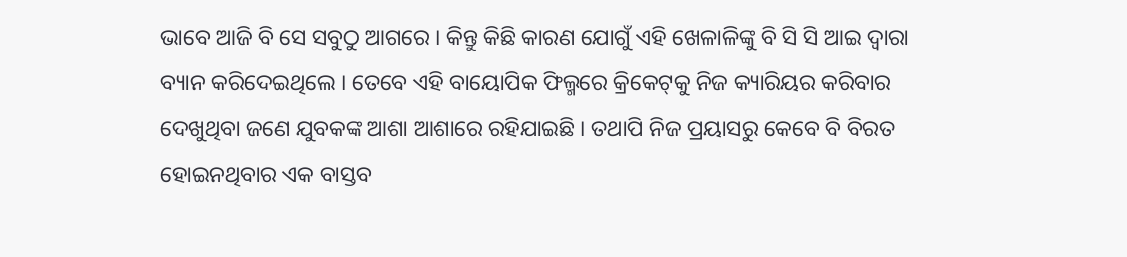ଭାବେ ଆଜି ବି ସେ ସବୁଠୁ ଆଗରେ । କିନ୍ତୁ କିଛି କାରଣ ଯୋଗୁଁ ଏହି ଖେଳାଳିଙ୍କୁ ବି ସି ସି ଆଇ ଦ୍ୱାରା ବ୍ୟାନ କରିଦେଇଥିଲେ । ତେବେ ଏହି ବାୟୋପିକ ଫିଲ୍ମରେ କ୍ରିକେଟ୍‌କୁ ନିଜ କ୍ୟାରିୟର କରିବାର ଦେଖୁଥିବା ଜଣେ ଯୁବକଙ୍କ ଆଶା ଆଶାରେ ରହିଯାଇଛି । ତଥାପି ନିଜ ପ୍ରୟାସରୁ କେବେ ବି ବିରତ ହୋଇନଥିବାର ଏକ ବାସ୍ତବ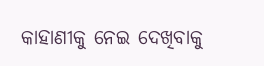କାହାଣୀକୁ ନେଇ ଦେଖିବାକୁ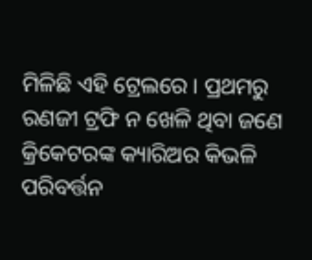ମିଳିଛି ଏହି ଟ୍ରେଲରେ । ପ୍ରଥମରୁ ରଣଜୀ ଟ୍ରଫି ନ ଖେଳି ଥିବା ଜଣେ କ୍ରିକେଟରଙ୍କ କ୍ୟାରିଅର କିଭଳି ପରିବର୍ତ୍ତନ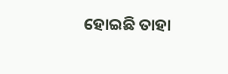ହୋଇଛି ତାହା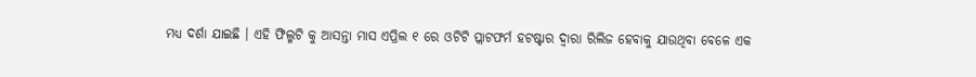ମଧ୍ୟ ଦର୍ଶା ଯାଇଛି । ଏହି ଫିଲ୍ମଟି କୁ ଆସନ୍ତା ମାସ ଏପ୍ରିଲ ୧ ରେ ଓଟିଟି ପ୍ଲାଟଫର୍ମ ହଟଷ୍ଟାର ଦ୍ୱାରା ରିଲିଜ ହେବାକୁ ଯାଉଥିବା ବେଳେ ଏକ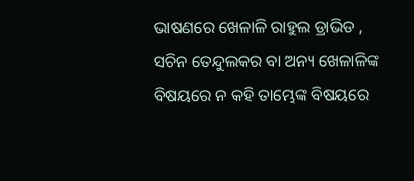ଭାଷଣରେ ଖେଳାଳି ରାହୁଲ ଡ୍ରାଭିଡ , ସଚିନ ତେନ୍ଦୁଲକର ବା ଅନ୍ୟ ଖେଳାଳିଙ୍କ ବିଷୟରେ ନ କହି ତାମ୍ଭେଙ୍କ ବିଷୟରେ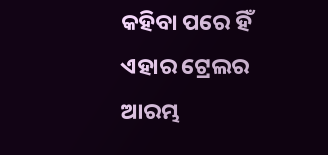କହିବା ପରେ ହିଁ ଏହାର ଟ୍ରେଲର ଆରମ୍ଭ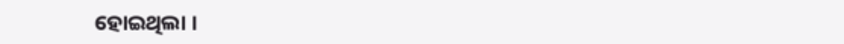ହୋଇଥିଲା ।